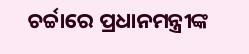ଚର୍ଚ୍ଚାରେ ପ୍ରଧାନମନ୍ତ୍ରୀଙ୍କ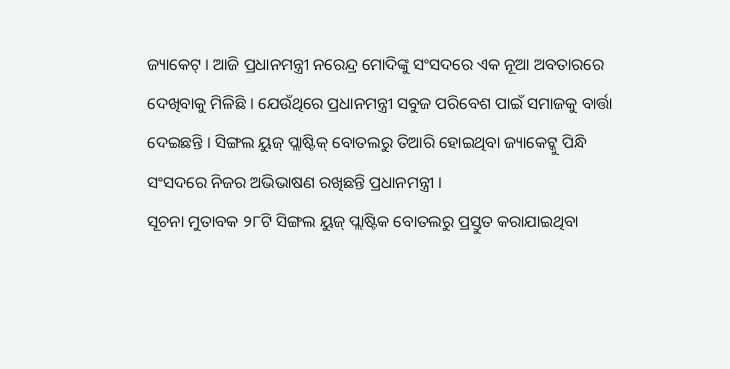ଜ୍ୟାକେଟ୍ । ଆଜି ପ୍ରଧାନମନ୍ତ୍ରୀ ନରେନ୍ଦ୍ର ମୋଦିଙ୍କୁ ସଂସଦରେ ଏକ ନୂଆ ଅବତାରରେ ଦେଖିବାକୁ ମିଳିଛି । ଯେଉଁଥିରେ ପ୍ରଧାନମନ୍ତ୍ରୀ ସବୁଜ ପରିବେଶ ପାଇଁ ସମାଜକୁ ବାର୍ତ୍ତା ଦେଇଛନ୍ତି । ସିଙ୍ଗଲ ୟୁଜ୍ ପ୍ଲାଷ୍ଟିକ୍ ବୋତଲରୁ ତିଆରି ହୋଇଥିବା ଜ୍ୟାକେଟ୍କୁ ପିନ୍ଧି ସଂସଦରେ ନିଜର ଅଭିଭାଷଣ ରଖିଛନ୍ତି ପ୍ରଧାନମନ୍ତ୍ରୀ ।
ସୂଚନା ମୁତାବକ ୨୮ଟି ସିଙ୍ଗଲ ୟୁଜ୍ ପ୍ଲାଷ୍ଟିକ ବୋତଲରୁ ପ୍ରସ୍ତୁତ କରାଯାଇଥିବା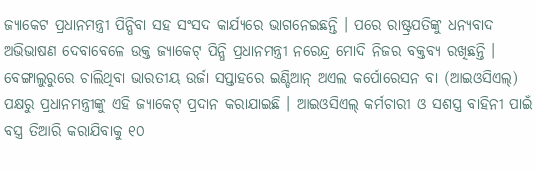ଜ୍ୟାକେଟ ପ୍ରଧାନମନ୍ତ୍ରୀ ପିନ୍ଧିବା ସହ ସଂସଦ କାର୍ଯ୍ୟରେ ଭାଗନେଇଛନ୍ତି । ପରେ ରାଷ୍ଟ୍ରପତିଙ୍କୁ ଧନ୍ୟବାଦ ଅଭିଭାଷଣ ଦେବାବେଳେ ଉକ୍ତ ଜ୍ୟାକେଟ୍ ପିନ୍ଧି ପ୍ରଧାନମନ୍ତ୍ରୀ ନରେନ୍ଦ୍ର ମୋଦି ନିଜର ବକ୍ତବ୍ୟ ରଖିଛନ୍ତି ।
ବେଙ୍ଗାଲୁରୁରେ ଚାଲିଥିବା ଭାରତୀୟ ଉର୍ଜା ସପ୍ତାହରେ ଇଣ୍ଡିଆନ୍ ଅଏଲ କର୍ପୋରେସନ ବା (ଆଇଓସିଏଲ୍) ପକ୍ଷରୁ ପ୍ରଧାନମନ୍ତ୍ରୀଙ୍କୁ ଏହି ଜ୍ୟାକେଟ୍ ପ୍ରଦାନ କରାଯାଇଛି । ଆଇଓସିଏଲ୍ କର୍ମଚାରୀ ଓ ସଶସ୍ତ୍ର ବାହିନୀ ପାଇଁ ବସ୍ତ୍ର ତିଆରି କରାଯିବାକୁ ୧୦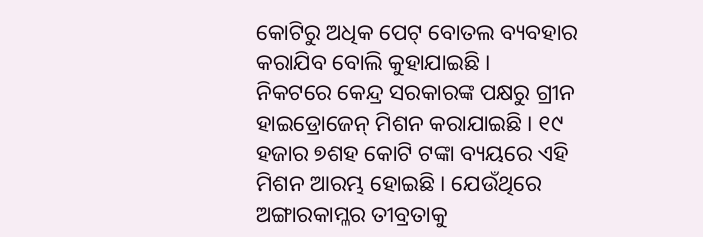କୋଟିରୁ ଅଧିକ ପେଟ୍ ବୋତଲ ବ୍ୟବହାର କରାଯିବ ବୋଲି କୁହାଯାଇଛି ।
ନିକଟରେ କେନ୍ଦ୍ର ସରକାରଙ୍କ ପକ୍ଷରୁ ଗ୍ରୀନ ହାଇଡ୍ରୋଜେନ୍ ମିଶନ କରାଯାଇଛି । ୧୯ ହଜାର ୭ଶହ କୋଟି ଟଙ୍କା ବ୍ୟୟରେ ଏହି ମିଶନ ଆରମ୍ଭ ହୋଇଛି । ଯେଉଁଥିରେ ଅଙ୍ଗାରକାମ୍ଳର ତୀବ୍ରତାକୁ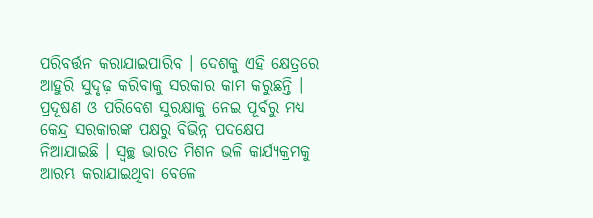ପରିବର୍ତ୍ତନ କରାଯାଇପାରିବ । ଦେଶକୁ ଏହି କ୍ଷେତ୍ରରେ ଆହୁରି ସୁଦୃଢ଼ କରିବାକୁ ସରକାର କାମ କରୁଛନ୍ତି ।
ପ୍ରଦୂଷଣ ଓ ପରିବେଶ ସୁରକ୍ଷାକୁ ନେଇ ପୂର୍ବରୁ ମଧ୍ୟ କେନ୍ଦ୍ର ସରକାରଙ୍କ ପକ୍ଷରୁ ବିଭିନ୍ନ ପଦକ୍ଷେପ ନିଆଯାଇଛି । ସ୍ୱଚ୍ଛ ଭାରତ ମିଶନ ଭଳି କାର୍ଯ୍ୟକ୍ରମକୁ ଆରମ୍ଭ କରାଯାଇଥିବା ବେଳେ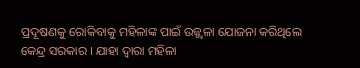ପ୍ରଦୂଷଣକୁ ରୋକିବାକୁ ମହିଳାଙ୍କ ପାଇଁ ଉଜ୍ଜ୍ୱଳା ଯୋଜନା କରିଥିଲେ କେନ୍ଦ୍ର ସରକାର । ଯାହା ଦ୍ୱାରା ମହିଳା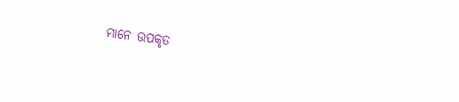ମାନେ ଉପକୃତ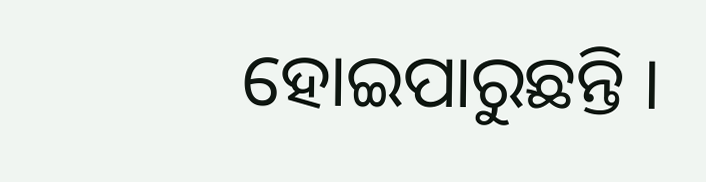ହୋଇପାରୁଛନ୍ତି ।